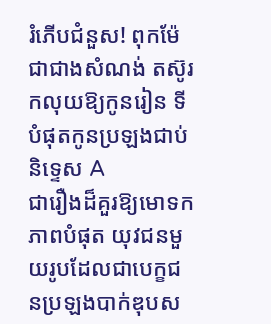រំភើបជំនួស! ពុកម៉ែជាជាងសំណង់ តស៊ូរកលុយឱ្យកូនរៀន ទីបំផុតកូនប្រឡងជាប់និទ្ទេស A
ជារឿងដ៏គួរឱ្យមោទកភាពបំផុត យុវជនមួយរូបដែលជាបេក្ខជនប្រឡងបាក់ឌុបស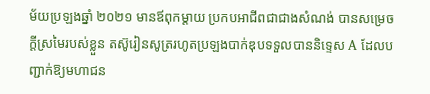ម័យប្រឡងឆ្នាំ ២០២១ មានឪពុកម្ដាយ ប្រកបអាជីពជាជាងសំណង់ បានសម្រេចក្ដីស្រមៃរបស់ខ្លួន តស៊ូរៀនសូត្ររហូតប្រឡងបាក់ឌុបទទួលបាននិទ្ទេស A ដែលបញ្ជាក់ឱ្យមហាជន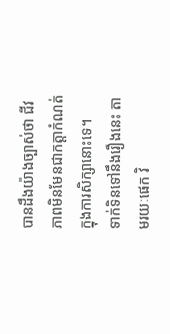បានដឹងយ៉ាងច្បាស់ថា ជីវភាពមិនមែនជាកត្តាកំណត់ក្នុងការសិក្សានោះទេ។
ទាក់ទិនទៅនឹងរឿងនេះ តាមរយៈផេក វិ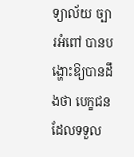ទ្យាល័យ ច្បារអំពៅ បានបង្ហោះឱ្យបានដឹងថា បេក្ខជនដែលទទួល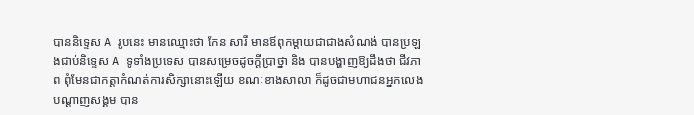បាននិទ្ទេស A រូបនេះ មានឈ្មោះថា កែន សារី មានឪពុកម្ដាយជាជាងសំណង់ បានប្រឡងជាប់និទ្ទេស A ទូទាំងប្រទេស បានសម្រេចដូចក្ដីប្រាថ្នា និង បានបង្ហាញឱ្យដឹងថា ជីវភាព ពុំមែនជាកត្តាកំណត់ការសិក្សានោះឡើយ ខណៈខាងសាលា ក៏ដូចជាមហាជនអ្នកលេងបណ្ដាញសង្គម បាន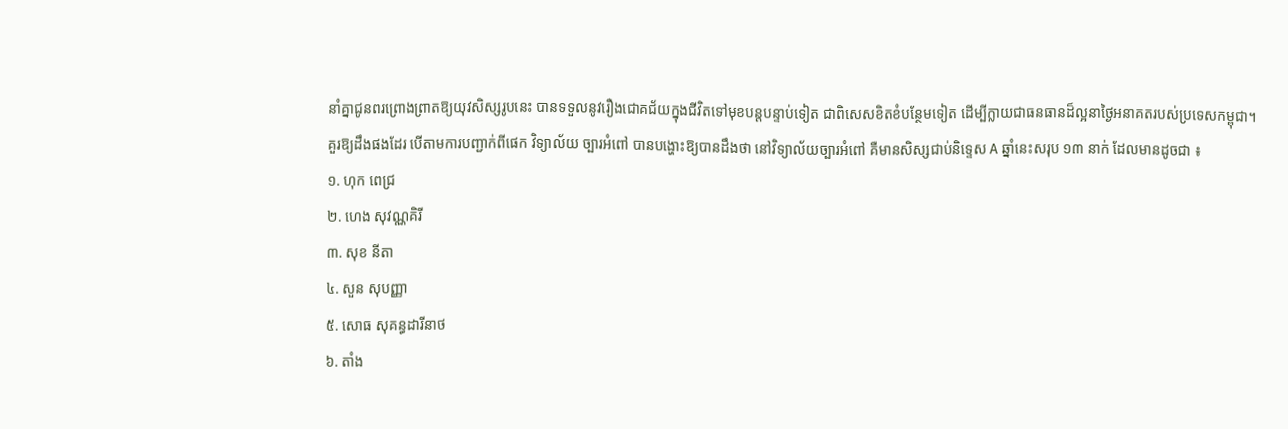នាំគ្នាជូនពរព្រោងព្រាតឱ្យយុវសិស្សរូបនេះ បានទទួលនូវរឿងជោគជ័យក្នុងជីវិតទៅមុខបន្តបន្ទាប់ទៀត ជាពិសេសខិតខំបន្ថែមទៀត ដើម្បីក្លាយជាធនធានដ៏ល្អនាថ្ងៃអនាគតរបស់ប្រទេសកម្ពុជា។
គួរឱ្យដឹងផងដែរ បើតាមការបញ្ជាក់ពីផេក វិទ្យាល័យ ច្បារអំពៅ បានបង្ហោះឱ្យបានដឹងថា នៅវិទ្យាល័យច្បារអំពៅ គឺមានសិស្សជាប់និទ្ទេស A ឆ្នាំនេះសរុប ១៣ នាក់ ដែលមានដូចជា ៖
១. ហុក ពេជ្រ
២. ហេង សុវណ្ណគិរី
៣. សុខ នីតា
៤. សួន សុបញ្ញា
៥. សោធ សុគន្ធដារីនាថ
៦. តាំង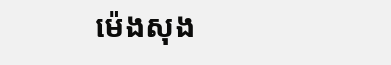ម៉េងសុង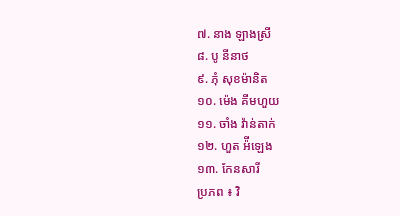៧. នាង ឡាងស្រី
៨. បូ នីនាថ
៩. ភុំ សុខម៉ានិត
១០. ម៉េង គីមហួយ
១១. ចាំង វ៉ាន់តាក់
១២. ហួត អ៉ីឡេង
១៣. កែនសារី
ប្រភព ៖ វិ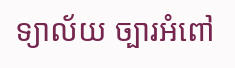ទ្យាល័យ ច្បារអំពៅ